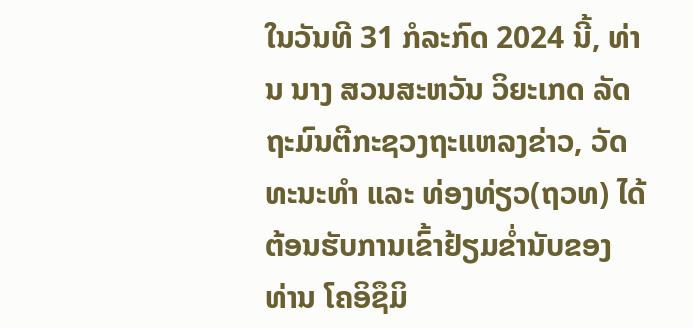ໃນວັນທີ 31 ກໍລະກົດ 2024 ນີ້, ທ່ານ ນາງ ສວນສະຫວັນ ວິຍະເກດ ລັດຖະມົນຕີກະຊວງຖະແຫລງຂ່າວ, ວັດທະນະທໍາ ແລະ ທ່ອງທ່ຽວ(ຖວທ) ໄດ້ຕ້ອນຮັບການເຂົ້າຢ້ຽມຂໍ່ານັບຂອງ ທ່ານ ໂຄອິຊຶມິ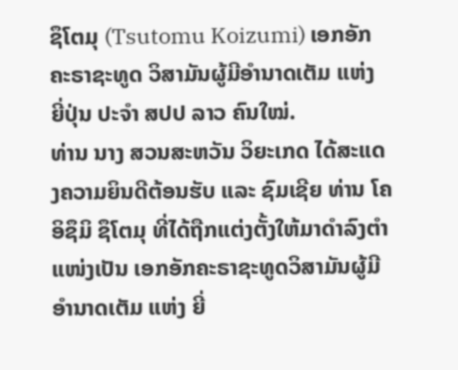ຊຶໂຕມຸ (Tsutomu Koizumi) ເອກອັກຄະຣາຊະທູດ ວິສາມັນຜູ້ມີອໍານາດເຕັມ ແຫ່ງ ຍີ່ປຸ່ນ ປະຈໍາ ສປປ ລາວ ຄົນໃໝ່.
ທ່ານ ນາງ ສວນສະຫວັນ ວິຍະເກດ ໄດ້ສະແດງຄວາມຍິນດີຕ້ອນຮັບ ແລະ ຊົມເຊີຍ ທ່ານ ໂຄອິຊຶມິ ຊຶໂຕມຸ ທີ່ໄດ້ຖືກແຕ່ງຕັ້ງໃຫ້ມາດໍາລົງຕໍາແໜ່ງເປັນ ເອກອັກຄະຣາຊະທູດວິສາມັນຜູ້ມີອໍານາດເຕັມ ແຫ່ງ ຍີ່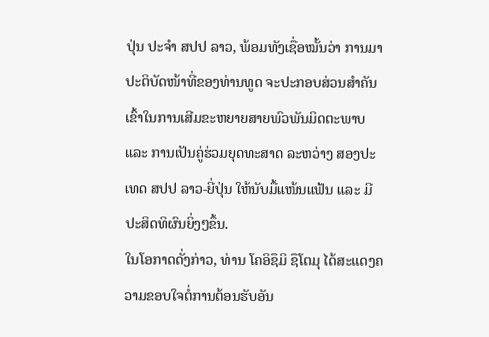ປຸ່ນ ປະຈໍາ ສປປ ລາວ, ພ້ອມທັງເຊື່ອໝັ້ນວ່າ ການມາປະຕິບັດໜ້າທີ່ຂອງທ່ານທູດ ຈະປະກອບສ່ວນສໍາຄັນ ເຂົ້າໃນການເສີມຂະຫຍາຍສາຍພົວພັນມິດຕະພາບ ແລະ ການເປັນຄູ່ຮ່ວມຍຸດທະສາດ ລະຫວ່າງ ສອງປະເທດ ສປປ ລາວ-ຍີ່ປຸ່ນ ໃຫ້ນັບມື້ແໜ້ນແຟ້ນ ແລະ ມີປະສິດທິຜົນຍິ່ງໆຂຶ້ນ.
ໃນໂອກາດດັ່ງກ່າວ, ທ່ານ ໂຄອິຊຶມິ ຊຶໂຕມຸ ໄດ້ສະແດງຄວາມຂອບໃຈຕໍ່ການຕ້ອນຮັບອັນ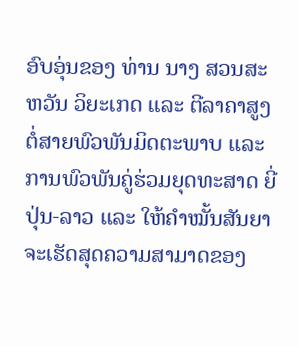ອົບອຸ່ນຂອງ ທ່ານ ນາງ ສວນສະຫວັນ ວິຍະເກດ ແລະ ຕີລາຄາສູງຕໍ່ສາຍພົວພັນມິດຕະພາບ ແລະ ການພົວພັນຄູ່ຮ່ວມຍຸດທະສາດ ຍີ່ປຸ່ນ-ລາວ ແລະ ໃຫ້ຄໍາໝັ້ນສັນຍາຈະເຮັດສຸດຄວາມສາມາດຂອງ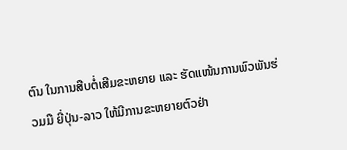ຕົນ ໃນການສືບຕໍ່ເສີມຂະຫຍາຍ ແລະ ຮັດແໜ້ນການພົວພັນຮ່ວມມື ຍີ່ປຸ່ນ-ລາວ ໃຫ້ມີການຂະຫຍາຍຕົວຢ່າ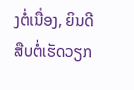ງຕໍ່ເນື່ອງ, ຍິນດີສືບຕໍ່ເຮັດວຽກ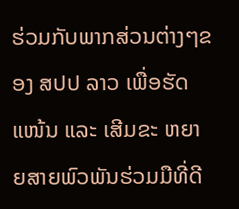ຮ່ວມກັບພາກສ່ວນຕ່າງໆຂອງ ສປປ ລາວ ເພື່ອຮັດແໜ້ນ ແລະ ເສີມຂະ ຫຍາຍສາຍພົວພັນຮ່ວມມືທີ່ດີ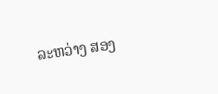ລະຫວ່າງ ສອງ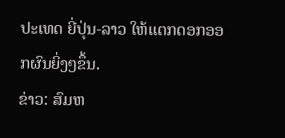ປະເທດ ຍີ່ປຸ່ນ-ລາວ ໃຫ້ແຕກດອກອອກຜົນຍິ່ງໆຂຶ້ນ.
ຂ່າວ: ສົມຫ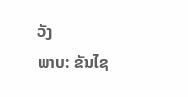ວັງ
ພາບ: ຂັນໄຊ